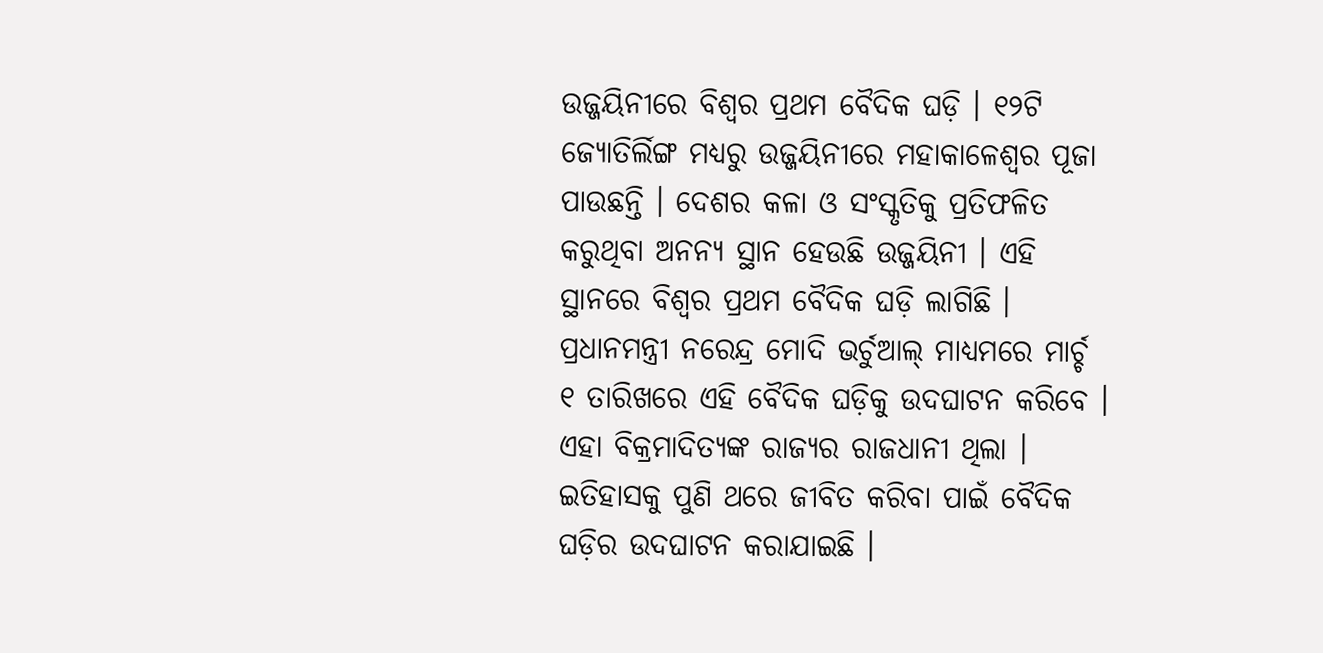ଉଜ୍ଜୟିନୀରେ ବିଶ୍ବର ପ୍ରଥମ ବୈଦିକ ଘଡ଼ି । ୧୨ଟି ଜ୍ୟୋତିର୍ଲିଙ୍ଗ ମଧ୍ୟରୁ ଉଜ୍ଜୟିନୀରେ ମହାକାଳେଶ୍ୱର ପୂଜା ପାଉଛନ୍ତି । ଦେଶର କଳା ଓ ସଂସ୍କୃତିକୁ ପ୍ରତିଫଳିତ କରୁଥିବା ଅନନ୍ୟ ସ୍ଥାନ ହେଉଛି ଉଜ୍ଜୟିନୀ । ଏହି ସ୍ଥାନରେ ବିଶ୍ବର ପ୍ରଥମ ବୈଦିକ ଘଡ଼ି ଲାଗିଛି । ପ୍ରଧାନମନ୍ତ୍ରୀ ନରେନ୍ଦ୍ର ମୋଦି ଭର୍ଚୁଆଲ୍ ମାଧ୍ୟମରେ ମାର୍ଚ୍ଚ ୧ ତାରିଖରେ ଏହି ବୈଦିକ ଘଡ଼ିକୁ ଉଦଘାଟନ କରିବେ । ଏହା ବିକ୍ରମାଦିତ୍ୟଙ୍କ ରାଜ୍ୟର ରାଜଧାନୀ ଥିଲା । ଇତିହାସକୁ ପୁଣି ଥରେ ଜୀବିତ କରିବା ପାଇଁ ବୈଦିକ ଘଡ଼ିର ଉଦଘାଟନ କରାଯାଇଛି ।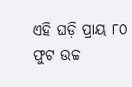ଏହି ଘଡ଼ି ପ୍ରାୟ ୮୦ ଫୁଟ ଉଚ୍ଚ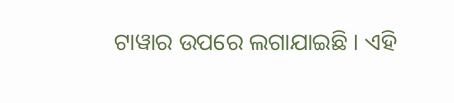ଟାୱାର ଉପରେ ଲଗାଯାଇଛି । ଏହି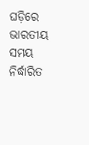ଘଡ଼ିରେ ଭାରତୀୟ ସମୟ ନିର୍ଦ୍ଧାରିତ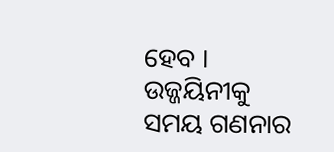ହେବ । ଉଜ୍ଜୟିନୀକୁ ସମୟ ଗଣନାର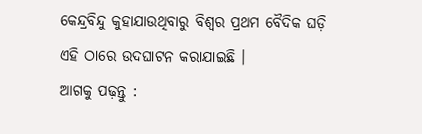କେନ୍ଦ୍ରବିନ୍ଦୁ କୁହାଯାଉଥିବାରୁ ବିଶ୍ବର ପ୍ରଥମ ବୈଦିକ ଘଡ଼ି ଏହି ଠାରେ ଉଦଘାଟନ କରାଯାଇଛି ।
ଆଗକୁ ପଢ଼ନ୍ତୁ :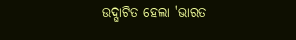ଉଦ୍ଘାଟିତ ହେଲା 'ଭାରତ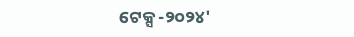ଟେକ୍ସ -୨୦୨୪'